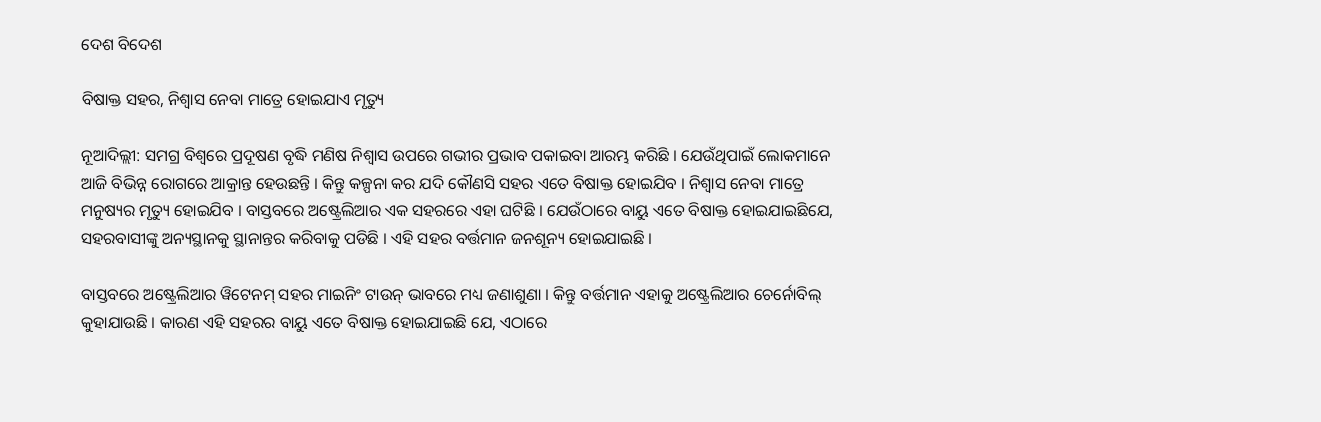ଦେଶ ବିଦେଶ

ବିଷାକ୍ତ ସହର, ନିଶ୍ୱାସ ନେବା ମାତ୍ରେ ହୋଇଯାଏ ମୃତ୍ୟୁ

ନୂଆଦିଲ୍ଲୀ: ସମଗ୍ର ବିଶ୍ୱରେ ପ୍ରଦୂଷଣ ବୃଦ୍ଧି ମଣିଷ ନିଶ୍ୱାସ ଉପରେ ଗଭୀର ପ୍ରଭାବ ପକାଇବା ଆରମ୍ଭ କରିଛି । ଯେଉଁଥିପାଇଁ ଲୋକମାନେ ଆଜି ବିଭିନ୍ନ ରୋଗରେ ଆକ୍ରାନ୍ତ ହେଉଛନ୍ତି । କିନ୍ତୁ କଳ୍ପନା କର ଯଦି କୌଣସି ସହର ଏତେ ବିଷାକ୍ତ ହୋଇଯିବ । ନିଶ୍ୱାସ ନେବା ମାତ୍ରେ ମନୁଷ୍ୟର ମୃତ୍ୟୁ ହୋଇଯିବ । ବାସ୍ତବରେ ଅଷ୍ଟ୍ରେଲିଆର ଏକ ସହରରେ ଏହା ଘଟିଛି । ଯେଉଁଠାରେ ବାୟୁ ଏତେ ବିଷାକ୍ତ ହୋଇଯାଇଛିଯେ, ସହରବାସୀଙ୍କୁ ଅନ୍ୟସ୍ଥାନକୁ ସ୍ଥାନାନ୍ତର କରିବାକୁ ପଡିଛି । ଏହି ସହର ବର୍ତ୍ତମାନ ଜନଶୂନ୍ୟ ହୋଇଯାଇଛି ।

ବାସ୍ତବରେ ଅଷ୍ଟ୍ରେଲିଆର ୱିଟେନମ୍ ସହର ମାଇନିଂ ଟାଉନ୍ ଭାବରେ ମଧ୍ୟ ଜଣାଶୁଣା । କିନ୍ତୁ ବର୍ତ୍ତମାନ ଏହାକୁ ଅଷ୍ଟ୍ରେଲିଆର ଚେର୍ନୋବିଲ୍ କୁହାଯାଉଛି । କାରଣ ଏହି ସହରର ବାୟୁ ଏତେ ବିଷାକ୍ତ ହୋଇଯାଇଛି ଯେ, ଏଠାରେ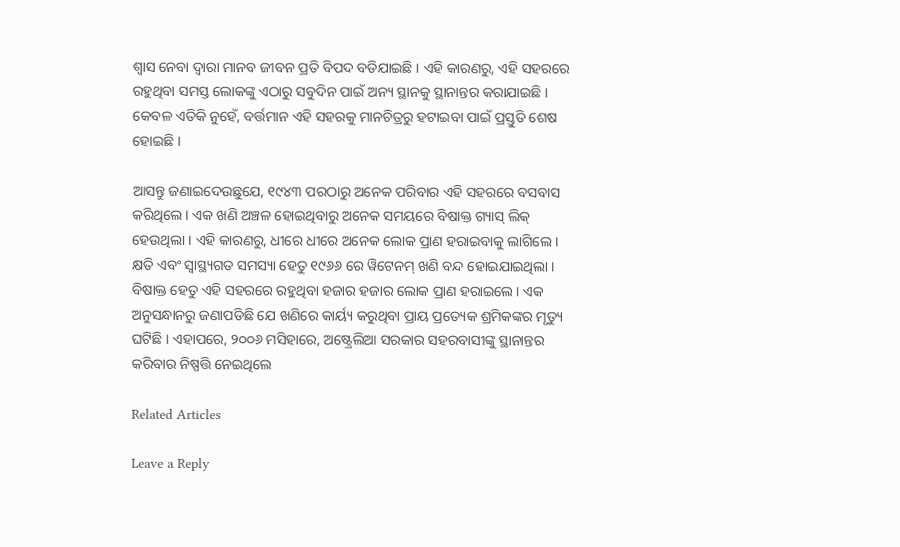ଶ୍ୱାସ ନେବା ଦ୍ୱାରା ମାନବ ଜୀବନ ପ୍ରତି ବିପଦ ବଡିଯାଇଛି । ଏହି କାରଣରୁ, ଏହି ସହରରେ ରହୁଥିବା ସମସ୍ତ ଲୋକଙ୍କୁ ଏଠାରୁ ସବୁଦିନ ପାଇଁ ଅନ୍ୟ ସ୍ଥାନକୁ ସ୍ଥାନାନ୍ତର କରାଯାଇଛି । କେବଳ ଏତିକି ନୁହେଁ, ବର୍ତ୍ତମାନ ଏହି ସହରକୁ ମାନଚିତ୍ରରୁ ହଟାଇବା ପାଇଁ ପ୍ରସ୍ତୁତି ଶେଷ ହୋଇଛି ।

ଆସନ୍ତୁ ଜଣାଇଦେଉଛୁଯେ, ୧୯୪୩ ପରଠାରୁ ଅନେକ ପରିବାର ଏହି ସହରରେ ବସବାସ କରିଥିଲେ । ଏକ ଖଣି ଅଞ୍ଚଳ ହୋଇଥିବାରୁ ଅନେକ ସମୟରେ ବିଷାକ୍ତ ଗ୍ୟାସ୍ ଲିକ୍ ହେଉଥିଲା । ଏହି କାରଣରୁ, ଧୀରେ ଧୀରେ ଅନେକ ଲୋକ ପ୍ରାଣ ହରାଇବାକୁ ଲାଗିଲେ । କ୍ଷତି ଏବଂ ସ୍ୱାସ୍ଥ୍ୟଗତ ସମସ୍ୟା ହେତୁ ୧୯୬୬ ରେ ୱିଟେନମ୍ ଖଣି ବନ୍ଦ ହୋଇଯାଇଥିଲା । ବିଷାକ୍ତ ହେତୁ ଏହି ସହରରେ ରହୁଥିବା ହଜାର ହଜାର ଲୋକ ପ୍ରାଣ ହରାଇଲେ। ଏକ ଅନୁସନ୍ଧାନରୁ ଜଣାପଡିଛି ଯେ ଖଣିରେ କାର୍ୟ୍ୟ କରୁଥିବା ପ୍ରାୟ ପ୍ରତ୍ୟେକ ଶ୍ରମିକଙ୍କର ମୃତ୍ୟୁ ଘଟିଛି । ଏହାପରେ, ୨୦୦୬ ମସିହାରେ, ଅଷ୍ଟ୍ରେଲିଆ ସରକାର ସହରବାସୀଙ୍କୁ ସ୍ଥାନାନ୍ତର କରିବାର ନିଷ୍ପତ୍ତି ନେଇଥିଲେ

Related Articles

Leave a Reply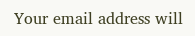Your email address will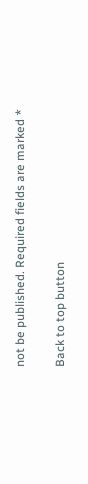not be published. Required fields are marked *

Back to top button